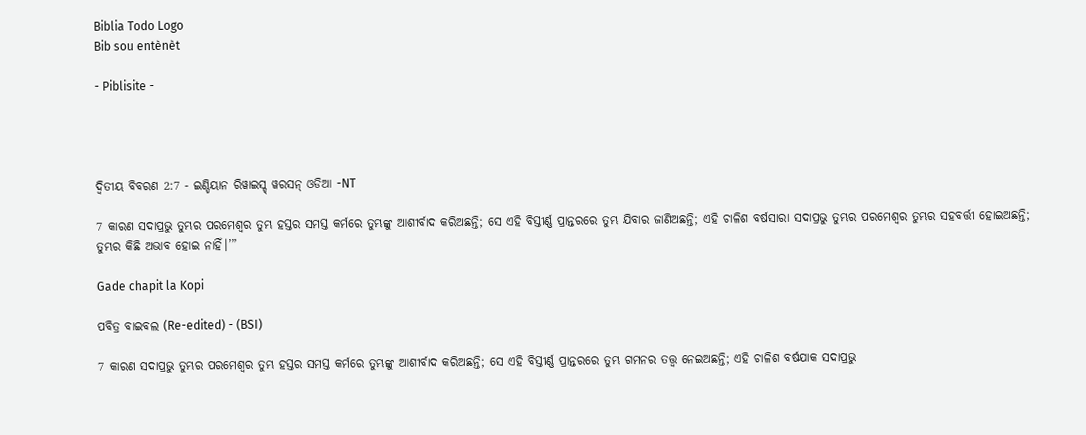Biblia Todo Logo
Bib sou entènèt

- Piblisite -




ଦ୍ଵିତୀୟ ବିବରଣ 2:7 - ଇଣ୍ଡିୟାନ ରିୱାଇସ୍ଡ୍ ୱରସନ୍ ଓଡିଆ -NT

7 କାରଣ ସଦାପ୍ରଭୁ ତୁମ୍ଭର ପରମେଶ୍ୱର ତୁମ୍ଭ ହସ୍ତର ସମସ୍ତ କର୍ମରେ ତୁମ୍ଭଙ୍କୁ ଆଶୀର୍ବାଦ କରିଅଛନ୍ତି; ସେ ଏହି ବିସ୍ତୀର୍ଣ୍ଣ ପ୍ରାନ୍ତରରେ ତୁମ୍ଭ ଯିବାର ଜାଣିଅଛନ୍ତି; ଏହି ଚାଳିଶ ବର୍ଷସାରା ସଦାପ୍ରଭୁ ତୁମ୍ଭର ପରମେଶ୍ୱର ତୁମ୍ଭର ସହବର୍ତ୍ତୀ ହୋଇଅଛନ୍ତି; ତୁମ୍ଭର କିଛି ଅଭାବ ହୋଇ ନାହିଁ।’”

Gade chapit la Kopi

ପବିତ୍ର ବାଇବଲ (Re-edited) - (BSI)

7 କାରଣ ସଦାପ୍ରଭୁ ତୁମ୍ଭର ପରମେଶ୍ଵର ତୁମ୍ଭ ହସ୍ତର ସମସ୍ତ କର୍ମରେ ତୁମ୍ଭଙ୍କୁ ଆଶୀର୍ବାଦ କରିଅଛନ୍ତି; ସେ ଏହି ବିସ୍ତୀର୍ଣ୍ଣ ପ୍ରାନ୍ତରରେ ତୁମ୍ଭ ଗମନର ତତ୍ତ୍ଵ ନେଇଅଛନ୍ତି; ଏହି ଚାଳିଶ ବର୍ଷଯାକ ସଦାପ୍ରଭୁ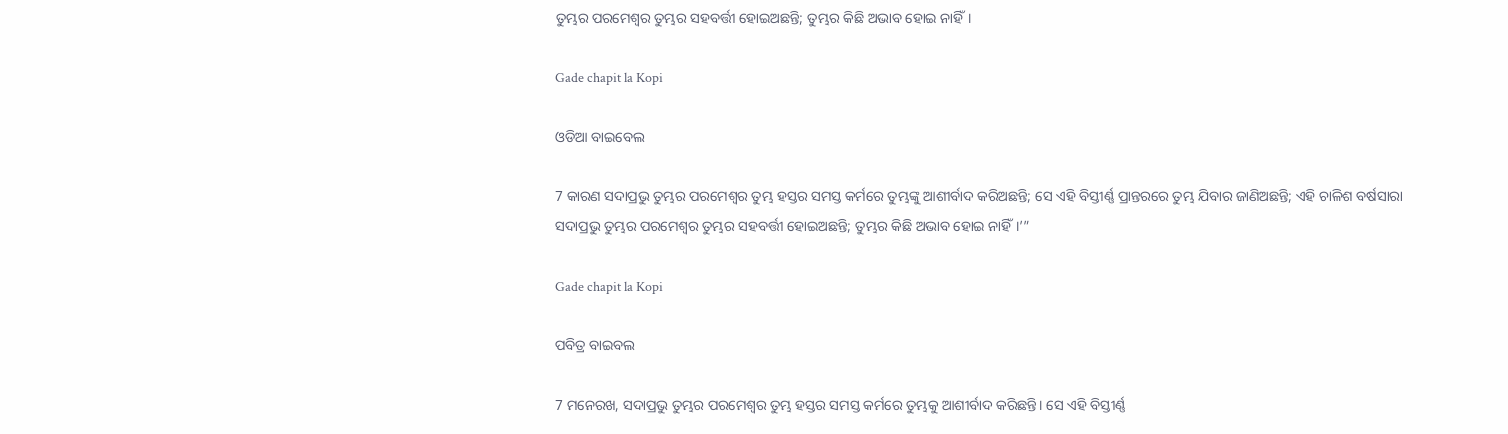ତୁମ୍ଭର ପରମେଶ୍ଵର ତୁମ୍ଭର ସହବର୍ତ୍ତୀ ହୋଇଅଛନ୍ତି; ତୁମ୍ଭର କିଛି ଅଭାବ ହୋଇ ନାହିଁ।

Gade chapit la Kopi

ଓଡିଆ ବାଇବେଲ

7 କାରଣ ସଦାପ୍ରଭୁ ତୁମ୍ଭର ପରମେଶ୍ୱର ତୁମ୍ଭ ହସ୍ତର ସମସ୍ତ କର୍ମରେ ତୁମ୍ଭଙ୍କୁ ଆଶୀର୍ବାଦ କରିଅଛନ୍ତି; ସେ ଏହି ବିସ୍ତୀର୍ଣ୍ଣ ପ୍ରାନ୍ତରରେ ତୁମ୍ଭ ଯିବାର ଜାଣିଅଛନ୍ତି; ଏହି ଚାଳିଶ ବର୍ଷସାରା ସଦାପ୍ରଭୁ ତୁମ୍ଭର ପରମେଶ୍ୱର ତୁମ୍ଭର ସହବର୍ତ୍ତୀ ହୋଇଅଛନ୍ତି; ତୁମ୍ଭର କିଛି ଅଭାବ ହୋଇ ନାହିଁ।’”

Gade chapit la Kopi

ପବିତ୍ର ବାଇବଲ

7 ମନେରଖ, ସଦାପ୍ରଭୁ ତୁମ୍ଭର ପରମେଶ୍ୱର ତୁମ୍ଭ ହସ୍ତର ସମସ୍ତ କର୍ମରେ ତୁମ୍ଭକୁ ଆଶୀର୍ବାଦ କରିଛନ୍ତି। ସେ ଏହି ବିସ୍ତୀର୍ଣ୍ଣ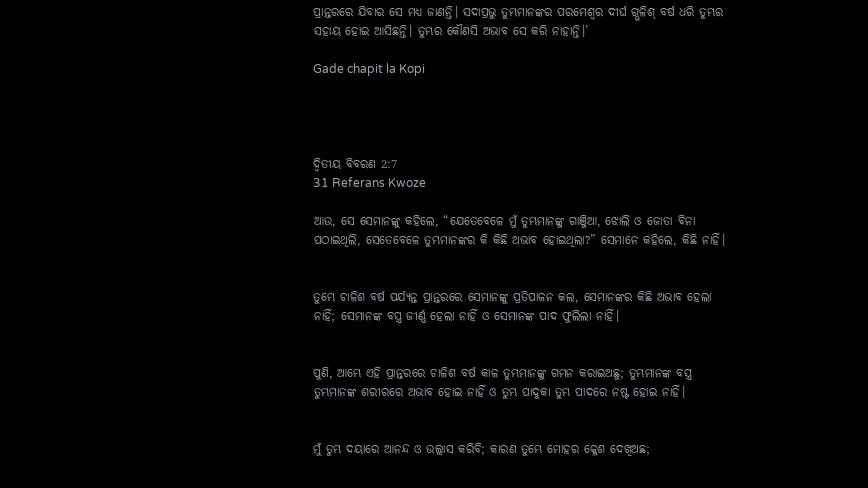ପ୍ରାନ୍ତରରେ ଯିବାର ସେ ମଧ୍ୟ ଜାଣନ୍ତି। ସଦାପ୍ରଭୁ ତୁମ୍ଭମାନଙ୍କର ପରମେଶ୍ୱର ଦୀର୍ଘ ଗ୍ଭଳିଶ୍ ବର୍ଷ ଧରି ତୁମ୍ଭର ସହାୟ ହୋଇ ଆସିଛନ୍ତି। ତୁମ୍ଭର କୌଣସି ଅଭାବ ସେ କରି ନାହାନ୍ତି।’

Gade chapit la Kopi




ଦ୍ଵିତୀୟ ବିବରଣ 2:7
31 Referans Kwoze

ଆଉ, ସେ ସେମାନଙ୍କୁ କହିଲେ, “ଯେତେବେଳେ ମୁଁ ତୁମ୍ଭମାନଙ୍କୁ ଗାଞ୍ଜିଆ, ଝୋଲି ଓ ଜୋତା ବିନା ପଠାଇଥିଲି, ସେତେବେଳେ ତୁମ୍ଭମାନଙ୍କର କି କିଛି ଅଭାବ ହୋଇଥିଲା?” ସେମାନେ କହିଲେ, କିଛି ନାହିଁ।


ତୁମ୍ଭେ ଚାଳିଶ ବର୍ଷ ପର୍ଯ୍ୟନ୍ତ ପ୍ରାନ୍ତରରେ ସେମାନଙ୍କୁ ପ୍ରତିପାଳନ କଲ, ସେମାନଙ୍କର କିଛି ଅଭାବ ହେଲା ନାହିଁ; ସେମାନଙ୍କ ବସ୍ତ୍ର ଜୀର୍ଣ୍ଣ ହେଲା ନାହିଁ ଓ ସେମାନଙ୍କ ପାଦ ଫୁଲିଲା ନାହିଁ।


ପୁଣି, ଆମ୍ଭେ ଏହି ପ୍ରାନ୍ତରରେ ଚାଳିଶ ବର୍ଷ କାଳ ତୁମ୍ଭମାନଙ୍କୁ ଗମନ କରାଇଅଛୁ; ତୁମ୍ଭମାନଙ୍କ ବସ୍ତ୍ର ତୁମ୍ଭମାନଙ୍କ ଶରୀରରେ ଅଭାବ ହୋଇ ନାହିଁ ଓ ତୁମ୍ଭ ପାଦୁକା ତୁମ୍ଭ ପାଦରେ ନଷ୍ଟ ହୋଇ ନାହିଁ।


ମୁଁ ତୁମ୍ଭ ଦୟାରେ ଆନନ୍ଦ ଓ ଉଲ୍ଲାସ କରିବି; କାରଣ ତୁମ୍ଭେ ମୋହର କ୍ଳେଶ ଦେଖିଅଛ;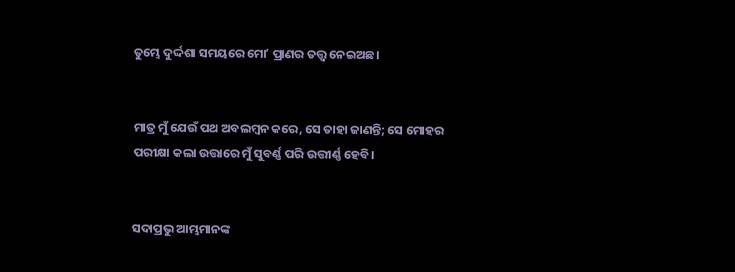ତୁମ୍ଭେ ଦୁର୍ଦ୍ଦଶା ସମୟରେ ମୋʼ ପ୍ରାଣର ତତ୍ତ୍ୱ ନେଇଅଛ।


ମାତ୍ର ମୁଁ ଯେଉଁ ପଥ ଅବଲମ୍ବନ କରେ, ସେ ତାହା ଜାଣନ୍ତି; ସେ ମୋହର ପରୀକ୍ଷା କଲା ଉତ୍ତାରେ ମୁଁ ସୁବର୍ଣ୍ଣ ପରି ଉତ୍ତୀର୍ଣ୍ଣ ହେବି।


ସଦାପ୍ରଭୁ ଆମ୍ଭମାନଙ୍କ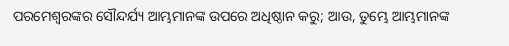ପରମେଶ୍ୱରଙ୍କର ସୌନ୍ଦର୍ଯ୍ୟ ଆମ୍ଭମାନଙ୍କ ଉପରେ ଅଧିଷ୍ଠାନ କରୁ; ଆଉ, ତୁମ୍ଭେ ଆମ୍ଭମାନଙ୍କ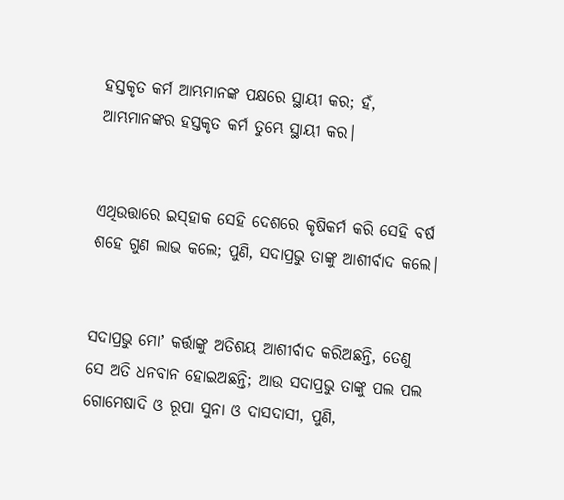ହସ୍ତକୃତ କର୍ମ ଆମ୍ଭମାନଙ୍କ ପକ୍ଷରେ ସ୍ଥାୟୀ କର; ହଁ, ଆମ୍ଭମାନଙ୍କର ହସ୍ତକୃତ କର୍ମ ତୁମ୍ଭେ ସ୍ଥାୟୀ କର।


ଏଥିଉତ୍ତାରେ ଇସ୍‌ହାକ ସେହି ଦେଶରେ କୃଷିକର୍ମ କରି ସେହି ବର୍ଷ ଶହେ ଗୁଣ ଲାଭ କଲେ; ପୁଣି, ସଦାପ୍ରଭୁ ତାଙ୍କୁ ଆଶୀର୍ବାଦ କଲେ।


ସଦାପ୍ରଭୁ ମୋʼ କର୍ତ୍ତାଙ୍କୁ ଅତିଶୟ ଆଶୀର୍ବାଦ କରିଅଛନ୍ତି, ତେଣୁ ସେ ଅତି ଧନବାନ ହୋଇଅଛନ୍ତି; ଆଉ ସଦାପ୍ରଭୁ ତାଙ୍କୁ ପଲ ପଲ ଗୋମେଷାଦି ଓ ରୂପା ସୁନା ଓ ଦାସଦାସୀ, ପୁଣି,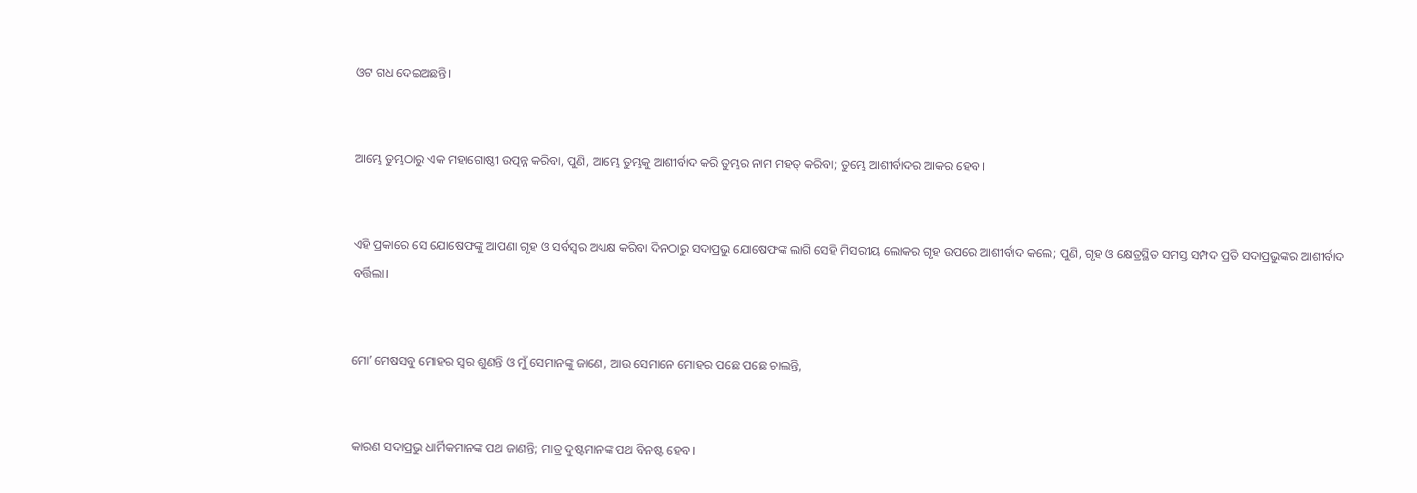ଓଟ ଗଧ ଦେଇଅଛନ୍ତି।


ଆମ୍ଭେ ତୁମ୍ଭଠାରୁ ଏକ ମହାଗୋଷ୍ଠୀ ଉତ୍ପନ୍ନ କରିବା, ପୁଣି, ଆମ୍ଭେ ତୁମ୍ଭକୁ ଆଶୀର୍ବାଦ କରି ତୁମ୍ଭର ନାମ ମହତ୍ କରିବା; ତୁମ୍ଭେ ଆଶୀର୍ବାଦର ଆକର ହେବ।


ଏହି ପ୍ରକାରେ ସେ ଯୋଷେଫଙ୍କୁ ଆପଣା ଗୃହ ଓ ସର୍ବସ୍ୱର ଅଧ୍ୟକ୍ଷ କରିବା ଦିନଠାରୁ ସଦାପ୍ରଭୁ ଯୋଷେଫଙ୍କ ଲାଗି ସେହି ମିସରୀୟ ଲୋକର ଗୃହ ଉପରେ ଆଶୀର୍ବାଦ କଲେ; ପୁଣି, ଗୃହ ଓ କ୍ଷେତ୍ରସ୍ଥିତ ସମସ୍ତ ସମ୍ପଦ ପ୍ରତି ସଦାପ୍ରଭୁଙ୍କର ଆଶୀର୍ବାଦ ବର୍ତ୍ତିଲା।


ମୋʼ ମେଷସବୁ ମୋହର ସ୍ୱର ଶୁଣନ୍ତି ଓ ମୁଁ ସେମାନଙ୍କୁ ଜାଣେ, ଆଉ ସେମାନେ ମୋହର ପଛେ ପଛେ ଚାଲନ୍ତି,


କାରଣ ସଦାପ୍ରଭୁ ଧାର୍ମିକମାନଙ୍କ ପଥ ଜାଣନ୍ତି; ମାତ୍ର ଦୁଷ୍ଟମାନଙ୍କ ପଥ ବିନଷ୍ଟ ହେବ।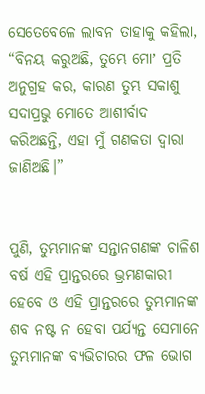ସେତେବେଳେ ଲାବନ ତାହାକୁ କହିଲା, “ବିନୟ କରୁଅଛି, ତୁମ୍ଭେ ମୋʼ ପ୍ରତି ଅନୁଗ୍ରହ କର, କାରଣ ତୁମ୍ଭ ସକାଶୁ ସଦାପ୍ରଭୁ ମୋତେ ଆଶୀର୍ବାଦ କରିଅଛନ୍ତି, ଏହା ମୁଁ ଗଣକତା ଦ୍ୱାରା ଜାଣିଅଛି।”


ପୁଣି, ତୁମ୍ଭମାନଙ୍କ ସନ୍ତାନଗଣଙ୍କ ଚାଳିଶ ବର୍ଷ ଏହି ପ୍ରାନ୍ତରରେ ଭ୍ରମଣକାରୀ ହେବେ ଓ ଏହି ପ୍ରାନ୍ତରରେ ତୁମ୍ଭମାନଙ୍କ ଶବ ନଷ୍ଟ ନ ହେବା ପର୍ଯ୍ୟନ୍ତ ସେମାନେ ତୁମ୍ଭମାନଙ୍କ ବ୍ୟଭିଚାରର ଫଳ ଭୋଗ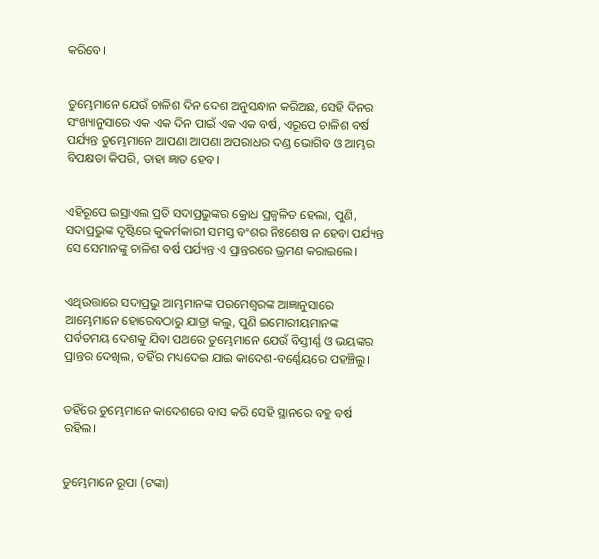କରିବେ।


ତୁମ୍ଭେମାନେ ଯେଉଁ ଚାଳିଶ ଦିନ ଦେଶ ଅନୁସନ୍ଧାନ କରିଅଛ, ସେହି ଦିନର ସଂଖ୍ୟାନୁସାରେ ଏକ ଏକ ଦିନ ପାଇଁ ଏକ ଏକ ବର୍ଷ, ଏରୂପେ ଚାଳିଶ ବର୍ଷ ପର୍ଯ୍ୟନ୍ତ ତୁମ୍ଭେମାନେ ଆପଣା ଆପଣା ଅପରାଧର ଦଣ୍ଡ ଭୋଗିବ ଓ ଆମ୍ଭର ବିପକ୍ଷତା କିପରି, ତାହା ଜ୍ଞାତ ହେବ।


ଏହିରୂପେ ଇସ୍ରାଏଲ ପ୍ରତି ସଦାପ୍ରଭୁଙ୍କର କ୍ରୋଧ ପ୍ରଜ୍ୱଳିତ ହେଲା, ପୁଣି, ସଦାପ୍ରଭୁଙ୍କ ଦୃଷ୍ଟିରେ କୁକର୍ମକାରୀ ସମସ୍ତ ବଂଶର ନିଃଶେଷ ନ ହେବା ପର୍ଯ୍ୟନ୍ତ ସେ ସେମାନଙ୍କୁ ଚାଳିଶ ବର୍ଷ ପର୍ଯ୍ୟନ୍ତ ଏ ପ୍ରାନ୍ତରରେ ଭ୍ରମଣ କରାଇଲେ।


ଏଥିଉତ୍ତାରେ ସଦାପ୍ରଭୁ ଆମ୍ଭମାନଙ୍କ ପରମେଶ୍ୱରଙ୍କ ଆଜ୍ଞାନୁସାରେ ଆମ୍ଭେମାନେ ହୋରେବଠାରୁ ଯାତ୍ରା କଲୁ, ପୁଣି ଇମୋରୀୟମାନଙ୍କ ପର୍ବତମୟ ଦେଶକୁ ଯିବା ପଥରେ ତୁମ୍ଭେମାନେ ଯେଉଁ ବିସ୍ତୀର୍ଣ୍ଣ ଓ ଭୟଙ୍କର ପ୍ରାନ୍ତର ଦେଖିଲ, ତହିଁର ମଧ୍ୟଦେଇ ଯାଇ କାଦେଶ-ବର୍ଣ୍ଣେୟରେ ପହଞ୍ଚିଲୁ।


ତହିଁରେ ତୁମ୍ଭେମାନେ କାଦେଶରେ ବାସ କରି ସେହି ସ୍ଥାନରେ ବହୁ ବର୍ଷ ରହିଲ।


ତୁମ୍ଭେମାନେ ରୂପା (ଟଙ୍କା)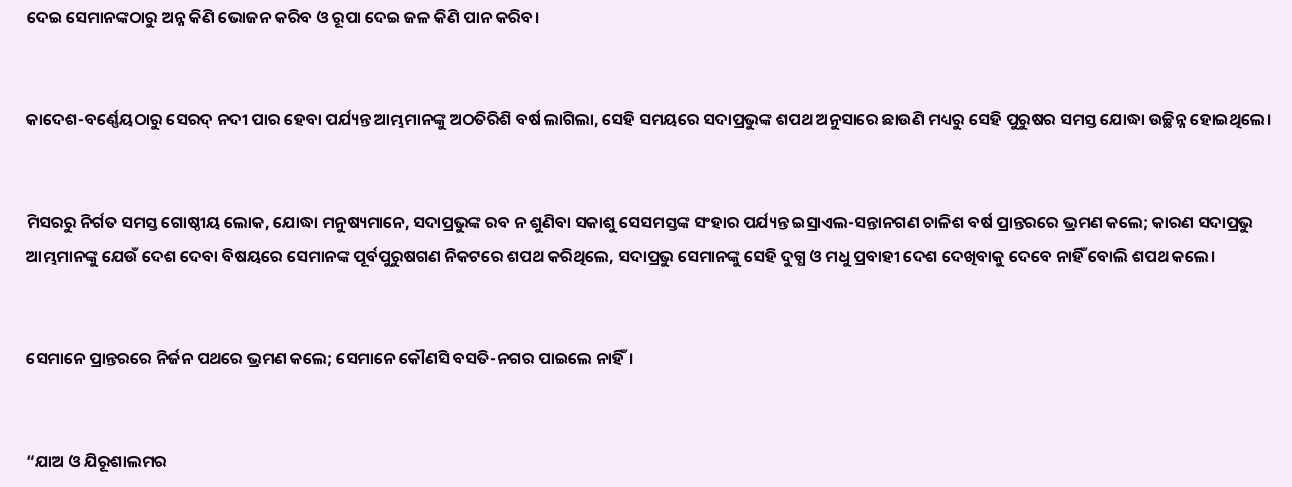ଦେଇ ସେମାନଙ୍କଠାରୁ ଅନ୍ନ କିଣି ଭୋଜନ କରିବ ଓ ରୂପା ଦେଇ ଜଳ କିଣି ପାନ କରିବ।


କାଦେଶ-ବର୍ଣ୍ଣେୟଠାରୁ ସେରଦ୍‍ ନଦୀ ପାର ହେବା ପର୍ଯ୍ୟନ୍ତ ଆମ୍ଭମାନଙ୍କୁ ଅଠତିରିଶି ବର୍ଷ ଲାଗିଲା, ସେହି ସମୟରେ ସଦାପ୍ରଭୁଙ୍କ ଶପଥ ଅନୁସାରେ ଛାଉଣି ମଧ୍ୟରୁ ସେହି ପୁରୁଷର ସମସ୍ତ ଯୋଦ୍ଧା ଉଚ୍ଛିନ୍ନ ହୋଇଥିଲେ।


ମିସରରୁ ନିର୍ଗତ ସମସ୍ତ ଗୋଷ୍ଠୀୟ ଲୋକ, ଯୋଦ୍ଧା ମନୁଷ୍ୟମାନେ, ସଦାପ୍ରଭୁଙ୍କ ରବ ନ ଶୁଣିବା ସକାଶୁ ସେସମସ୍ତଙ୍କ ସଂହାର ପର୍ଯ୍ୟନ୍ତ ଇସ୍ରାଏଲ-ସନ୍ତାନଗଣ ଚାଳିଶ ବର୍ଷ ପ୍ରାନ୍ତରରେ ଭ୍ରମଣ କଲେ; କାରଣ ସଦାପ୍ରଭୁ ଆମ୍ଭମାନଙ୍କୁ ଯେଉଁ ଦେଶ ଦେବା ବିଷୟରେ ସେମାନଙ୍କ ପୂର୍ବପୁରୁଷଗଣ ନିକଟରେ ଶପଥ କରିଥିଲେ, ସଦାପ୍ରଭୁ ସେମାନଙ୍କୁ ସେହି ଦୁଗ୍ଧ ଓ ମଧୁ ପ୍ରବାହୀ ଦେଶ ଦେଖିବାକୁ ଦେବେ ନାହିଁ ବୋଲି ଶପଥ କଲେ।


ସେମାନେ ପ୍ରାନ୍ତରରେ ନିର୍ଜନ ପଥରେ ଭ୍ରମଣ କଲେ; ସେମାନେ କୌଣସି ବସତି-ନଗର ପାଇଲେ ନାହିଁ।


“ଯାଅ ଓ ଯିରୂଶାଲମର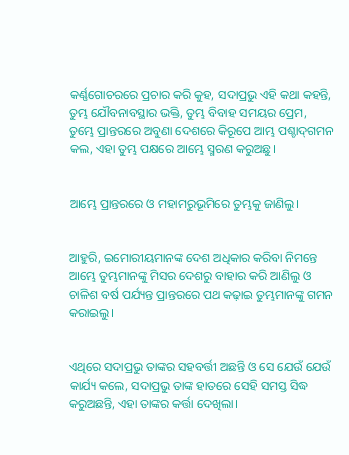କର୍ଣ୍ଣଗୋଚରରେ ପ୍ରଚାର କରି କୁହ, ସଦାପ୍ରଭୁ ଏହି କଥା କହନ୍ତି, ତୁମ୍ଭ ଯୌବନାବସ୍ଥାର ଭକ୍ତି, ତୁମ୍ଭ ବିବାହ ସମୟର ପ୍ରେମ, ତୁମ୍ଭେ ପ୍ରାନ୍ତରରେ ଅବୁଣା ଦେଶରେ କିରୂପେ ଆମ୍ଭ ପଶ୍ଚାଦ୍‍ଗମନ କଲ, ଏହା ତୁମ୍ଭ ପକ୍ଷରେ ଆମ୍ଭେ ସ୍ମରଣ କରୁଅଛୁ।


ଆମ୍ଭେ ପ୍ରାନ୍ତରରେ ଓ ମହାମରୁଭୂମିରେ ତୁମ୍ଭକୁ ଜାଣିଲୁ।


ଆହୁରି, ଇମୋରୀୟମାନଙ୍କ ଦେଶ ଅଧିକାର କରିବା ନିମନ୍ତେ ଆମ୍ଭେ ତୁମ୍ଭମାନଙ୍କୁ ମିସର ଦେଶରୁ ବାହାର କରି ଆଣିଲୁ ଓ ଚାଳିଶ ବର୍ଷ ପର୍ଯ୍ୟନ୍ତ ପ୍ରାନ୍ତରରେ ପଥ କଢ଼ାଇ ତୁମ୍ଭମାନଙ୍କୁ ଗମନ କରାଇଲୁ।


ଏଥିରେ ସଦାପ୍ରଭୁ ତାଙ୍କର ସହବର୍ତ୍ତୀ ଅଛନ୍ତି ଓ ସେ ଯେଉଁ ଯେଉଁ କାର୍ଯ୍ୟ କଲେ, ସଦାପ୍ରଭୁ ତାଙ୍କ ହାତରେ ସେହି ସମସ୍ତ ସିଦ୍ଧ କରୁଅଛନ୍ତି, ଏହା ତାଙ୍କର କର୍ତ୍ତା ଦେଖିଲା।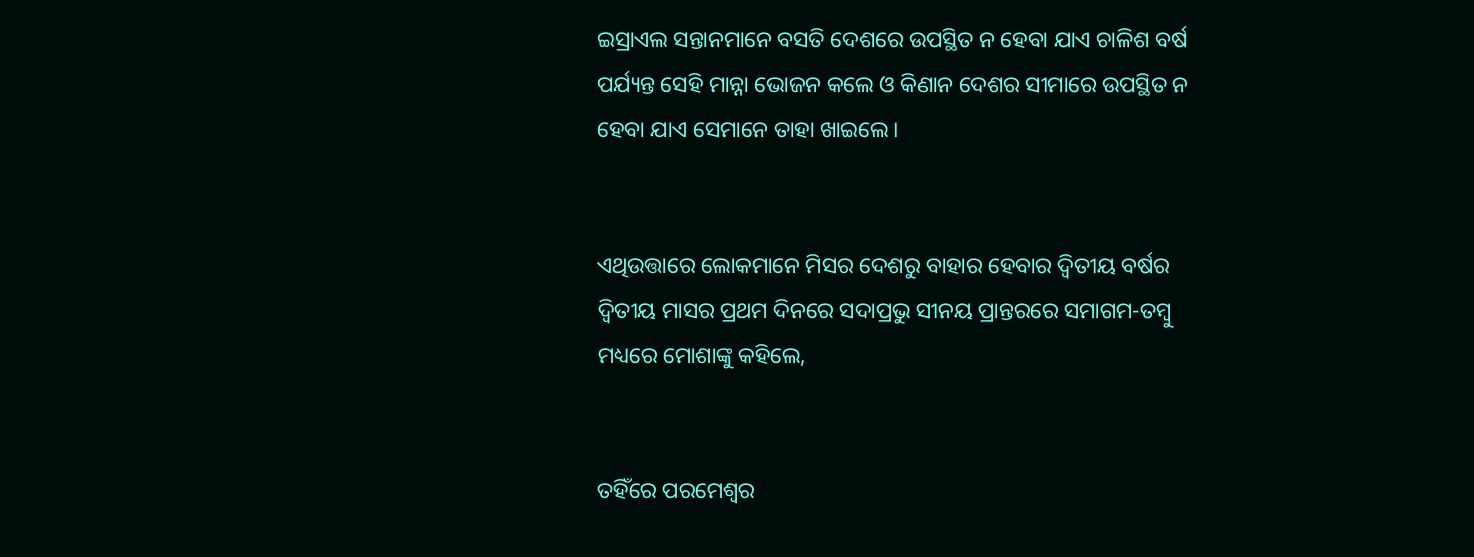ଇସ୍ରାଏଲ ସନ୍ତାନମାନେ ବସତି ଦେଶରେ ଉପସ୍ଥିତ ନ ହେବା ଯାଏ ଚାଳିଶ ବର୍ଷ ପର୍ଯ୍ୟନ୍ତ ସେହି ମାନ୍ନା ଭୋଜନ କଲେ ଓ କିଣାନ ଦେଶର ସୀମାରେ ଉପସ୍ଥିତ ନ ହେବା ଯାଏ ସେମାନେ ତାହା ଖାଇଲେ।


ଏଥିଉତ୍ତାରେ ଲୋକମାନେ ମିସର ଦେଶରୁ ବାହାର ହେବାର ଦ୍ୱିତୀୟ ବର୍ଷର ଦ୍ୱିତୀୟ ମାସର ପ୍ରଥମ ଦିନରେ ସଦାପ୍ରଭୁ ସୀନୟ ପ୍ରାନ୍ତରରେ ସମାଗମ-ତମ୍ବୁ ମଧ୍ୟରେ ମୋଶାଙ୍କୁ କହିଲେ,


ତହିଁରେ ପରମେଶ୍ୱର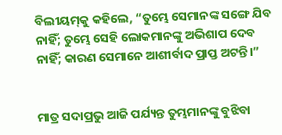ବିଲୀୟମ୍‍କୁ କହିଲେ, “ତୁମ୍ଭେ ସେମାନଙ୍କ ସଙ୍ଗେ ଯିବ ନାହିଁ; ତୁମ୍ଭେ ସେହି ଲୋକମାନଙ୍କୁ ଅଭିଶାପ ଦେବ ନାହିଁ; କାରଣ ସେମାନେ ଆଶୀର୍ବାଦ ପ୍ରାପ୍ତ ଅଟନ୍ତି।”


ମାତ୍ର ସଦାପ୍ରଭୁ ଆଜି ପର୍ଯ୍ୟନ୍ତ ତୁମ୍ଭମାନଙ୍କୁ ବୁଝିବା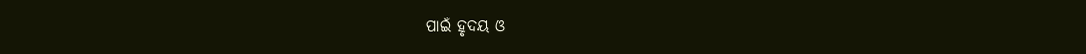ପାଇଁ ହୃଦୟ ଓ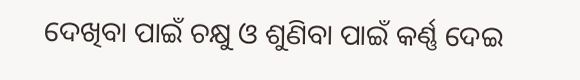ଦେଖିବା ପାଇଁ ଚକ୍ଷୁ ଓ ଶୁଣିବା ପାଇଁ କର୍ଣ୍ଣ ଦେଇ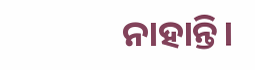ନାହାନ୍ତି।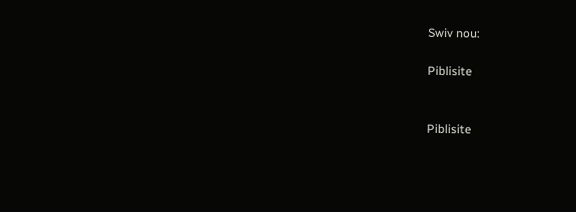Swiv nou:

Piblisite


Piblisite